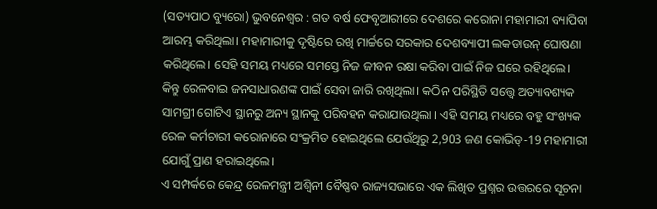(ସତ୍ୟପାଠ ବ୍ୟୁରୋ) ଭୁବନେଶ୍ୱର : ଗତ ବର୍ଷ ଫେବୃଆରୀରେ ଦେଶରେ କରୋନା ମହାମାରୀ ବ୍ୟାପିବା ଆରମ୍ଭ କରିଥିଲା। ମହାମାରୀକୁ ଦୃଷ୍ଟିରେ ରଖି ମାର୍ଚ୍ଚରେ ସରକାର ଦେଶବ୍ୟାପୀ ଲକଡାଉନ୍ ଘୋଷଣା କରିଥିଲେ। ସେହି ସମୟ ମଧ୍ୟରେ ସମସ୍ତେ ନିଜ ଜୀବନ ରକ୍ଷା କରିବା ପାଇଁ ନିଜ ଘରେ ରହିଥିଲେ। କିନ୍ତୁ ରେଳବାଇ ଜନସାଧାରଣଙ୍କ ପାଇଁ ସେବା ଜାରି ରଖିଥିଲା। କଠିନ ପରିସ୍ଥିତି ସତ୍ତ୍ୱେ ଅତ୍ୟାବଶ୍ୟକ ସାମଗ୍ରୀ ଗୋଟିଏ ସ୍ଥାନରୁ ଅନ୍ୟ ସ୍ଥାନକୁ ପରିବହନ କରାଯାଉଥିଲା । ଏହି ସମୟ ମଧ୍ୟରେ ବହୁ ସଂଖ୍ୟକ ରେଳ କର୍ମଚାରୀ କରୋନାରେ ସଂକ୍ରମିତ ହୋଇଥିଲେ ଯେଉଁଥିରୁ 2,903 ଜଣ କୋଭିଡ୍-19 ମହାମାରୀ ଯୋଗୁଁ ପ୍ରାଣ ହରାଇଥିଲେ।
ଏ ସମ୍ପର୍କରେ କେନ୍ଦ୍ର ରେଳମନ୍ତ୍ରୀ ଅଶ୍ୱିନୀ ବୈଷ୍ଣବ ରାଜ୍ୟସଭାରେ ଏକ ଲିଖିତ ପ୍ରଶ୍ନର ଉତ୍ତରରେ ସୂଚନା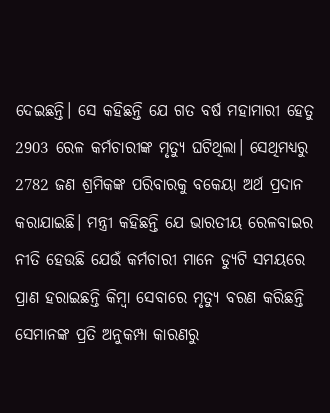ଦେଇଛନ୍ତି। ସେ କହିଛନ୍ତି ଯେ ଗତ ବର୍ଷ ମହାମାରୀ ହେତୁ 2903 ରେଳ କର୍ମଚାରୀଙ୍କ ମୃତ୍ୟୁ ଘଟିଥିଲା। ସେଥିମଧ୍ୟରୁ 2782 ଜଣ ଶ୍ରମିକଙ୍କ ପରିବାରକୁ ବକେୟା ଅର୍ଥ ପ୍ରଦାନ କରାଯାଇଛି। ମନ୍ତ୍ରୀ କହିଛନ୍ତି ଯେ ଭାରତୀୟ ରେଳବାଇର ନୀତି ହେଉଛି ଯେଉଁ କର୍ମଚାରୀ ମାନେ ଡ୍ୟୁଟି ସମୟରେ ପ୍ରାଣ ହରାଇଛନ୍ତି କିମ୍ବା ସେବାରେ ମୃତ୍ୟୁ ବରଣ କରିଛନ୍ତି ସେମାନଙ୍କ ପ୍ରତି ଅନୁକମ୍ପା କାରଣରୁ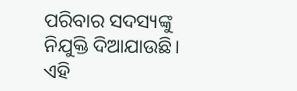ପରିବାର ସଦସ୍ୟଙ୍କୁ ନିଯୁକ୍ତି ଦିଆଯାଉଛି। ଏହି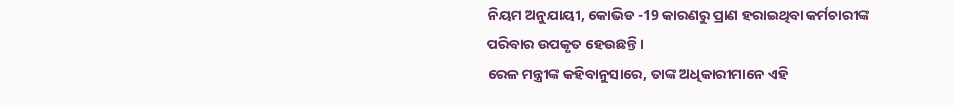ନିୟମ ଅନୁଯାୟୀ, କୋଭିଡ -19 କାରଣରୁ ପ୍ରାଣ ହରାଇଥିବା କର୍ମଚାରୀଙ୍କ ପରିବାର ଉପକୃତ ହେଉଛନ୍ତି ।
ରେଳ ମନ୍ତ୍ରୀଙ୍କ କହିବାନୁସାରେ, ତାଙ୍କ ଅଧିକାରୀମାନେ ଏହି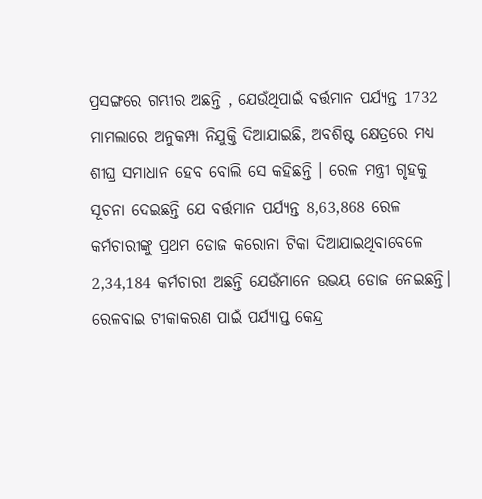ପ୍ରସଙ୍ଗରେ ଗମ୍ଭୀର ଅଛନ୍ତି , ଯେଉଁଥିପାଇଁ ବର୍ତ୍ତମାନ ପର୍ଯ୍ୟନ୍ତ 1732 ମାମଲାରେ ଅନୁକମ୍ପା ନିଯୁକ୍ତି ଦିଆଯାଇଛି, ଅବଶିଷ୍ଟ କ୍ଷେତ୍ରରେ ମଧ୍ୟ ଶୀଘ୍ର ସମାଧାନ ହେବ ବୋଲି ସେ କହିଛନ୍ତି । ରେଳ ମନ୍ତ୍ରୀ ଗୃହକୁ ସୂଚନା ଦେଇଛନ୍ତି ଯେ ବର୍ତ୍ତମାନ ପର୍ଯ୍ୟନ୍ତ 8,63,868 ରେଳ କର୍ମଚାରୀଙ୍କୁ ପ୍ରଥମ ଡୋଜ କରୋନା ଟିକା ଦିଆଯାଇଥିବାବେଳେ 2,34,184 କର୍ମଚାରୀ ଅଛନ୍ତି ଯେଉଁମାନେ ଉଭୟ ଡୋଜ ନେଇଛନ୍ତି। ରେଳବାଇ ଟୀକାକରଣ ପାଇଁ ପର୍ଯ୍ୟାପ୍ତ କେନ୍ଦ୍ର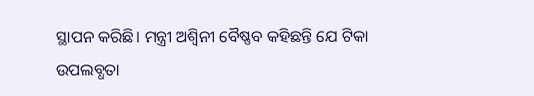ସ୍ଥାପନ କରିଛି। ମନ୍ତ୍ରୀ ଅଶ୍ବିନୀ ବୈଷ୍ଣବ କହିଛନ୍ତି ଯେ ଟିକା ଉପଲବ୍ଧତା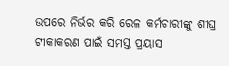ଉପରେ ନିର୍ଭର କରି ରେଳ କର୍ମଚାରୀଙ୍କୁ ଶୀଘ୍ର ଟୀକାକରଣ ପାଇଁ ସମସ୍ତ ପ୍ରୟାସ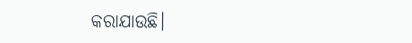କରାଯାଉଛି।